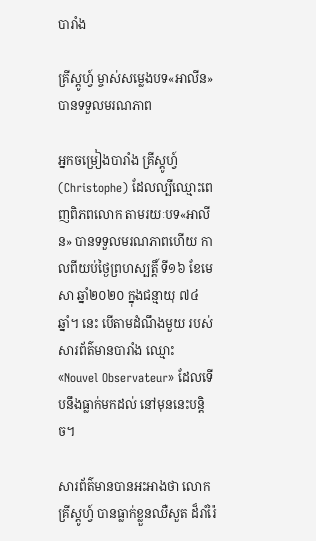បារាំង

គ្រីស្ដូហ្វ៍ ម្ចាស់សម្លេងបទ«អាលីន» បានទទួលមរណភាព

អ្នកចម្រៀងបារាំង គ្រីស្ដូហ្វ៍ (Christophe) ដែលល្បីឈ្មោះពេញពិភពលោក តាមរយៈបទ«អាលីន» បានទទួលមរណភាពហើយ កាលពីយប់ថ្ងៃព្រហស្បត្តិ៍ ទី១៦ ខែមេសា ឆ្នាំ២០២០ ក្នុងជន្មាយុ ៧៤ឆ្នាំ។ នេះ បើតាមដំណឹងមួយ របស់សារព័ត៌មានបារាំង ឈ្មោះ «Nouvel Observateur» ដែលទើបនឹងធ្លាក់មកដល់ នៅមុននេះបន្តិច។

សារព័ត៌មានបានអះអាងថា លោក គ្រីស្ដូហ្វ៍ បានធ្លាក់ខ្លួនឈឺសួត ដ៏រាំរ៉ៃ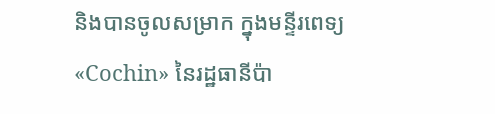និងបានចូលសម្រាក ក្នុងមន្ទីរពេទ្យ «Cochin» នៃរដ្ឋធានីប៉ា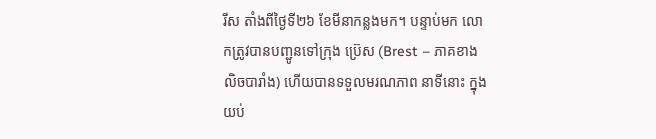រីស តាំងពីថ្ងៃទី២៦ ខែមីនាកន្លងមក។ បន្ទាប់មក លោកត្រូវបានបញ្ជូនទៅក្រុង ប្រ៊េស (Brest – ភាគខាងលិចបារាំង) ហើយបានទទួលមរណភាព នាទីនោះ ក្នុងយប់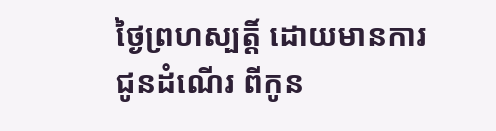ថ្ងៃព្រហស្បត្តិ៍ ដោយមានការជូនដំណើរ ពីកូន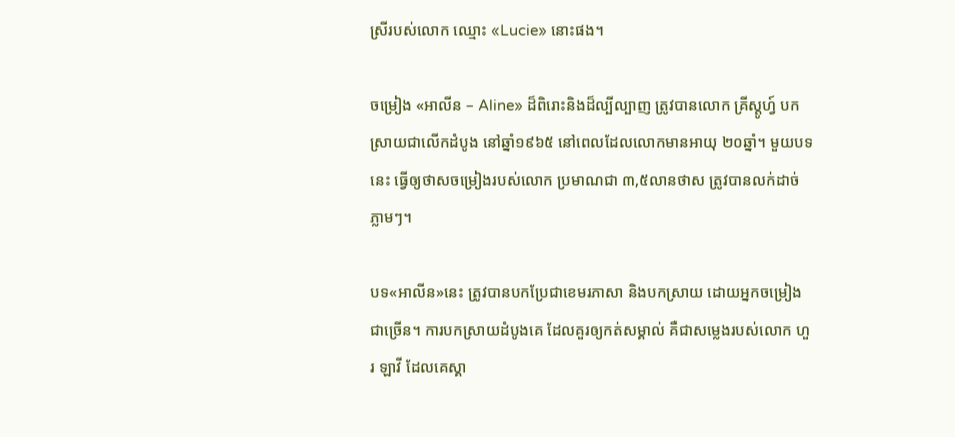ស្រីរបស់លោក ឈ្មោះ «Lucie» នោះផង។

ចម្រៀង «អាលីន – Aline» ដ៏ពិរោះនិងដ៏ល្បីល្បាញ ត្រូវបានលោក គ្រីស្ដូហ្វ៍ បកស្រាយជាលើកដំបូង នៅឆ្នាំ១៩៦៥ នៅពេលដែលលោកមានអាយុ ២០ឆ្នាំ។ មួយបទនេះ ធ្វើឲ្យថាសចម្រៀងរបស់លោក ប្រមាណជា ៣,៥លានថាស ត្រូវបានលក់ដាច់ ភ្លាមៗ។

បទ«អាលីន»នេះ ត្រូវបានបកប្រែជាខេមរភាសា និងបកស្រាយ ដោយអ្នកចម្រៀងជាច្រើន។ ការបកស្រាយដំបូងគេ ដែលគួរឲ្យកត់សម្គាល់ គឺជាសម្លេងរបស់លោក ហួរ ឡាវី ដែលគេស្គា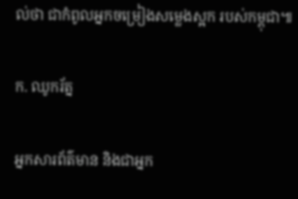ល់ថា ជាកំពូលអ្នកចម្រៀងសម្លេងស្អក របស់កម្ពុជា៕

ក. ឈូករ័ត្ន

អ្នកសារព័ត៌មាន និងជាអ្នក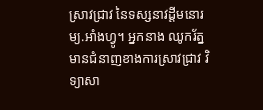ស្រាវជ្រាវ នៃទស្សនាវដ្ដីមនោរម្យ.អាំងហ្វូ។ អ្នកនាង ឈូករ័ត្ន មានជំនាញខាងការស្រាវជ្រាវ វិទ្យាសា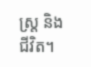ស្ត្រ និងជីវិត។